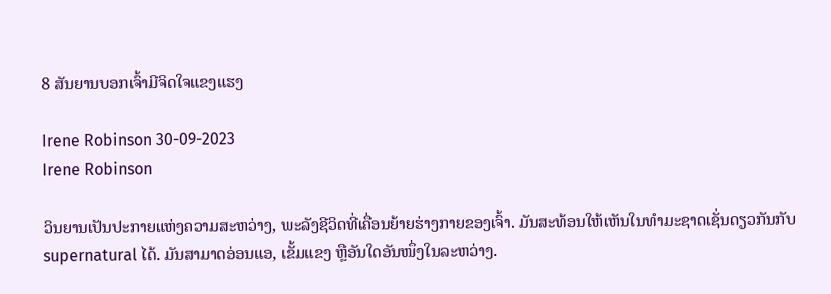8 ສັນຍານບອກເຈົ້າມີຈິດໃຈແຂງແຮງ

Irene Robinson 30-09-2023
Irene Robinson

ວິນຍານເປັນປະກາຍແຫ່ງຄວາມສະຫວ່າງ, ພະລັງຊີວິດທີ່ເຄື່ອນຍ້າຍຮ່າງກາຍຂອງເຈົ້າ. ມັນສະທ້ອນໃຫ້ເຫັນໃນທໍາມະຊາດເຊັ່ນດຽວກັນກັບ supernatural ໄດ້. ມັນສາມາດອ່ອນແອ, ເຂັ້ມແຂງ ຫຼືອັນໃດອັນໜຶ່ງໃນລະຫວ່າງ.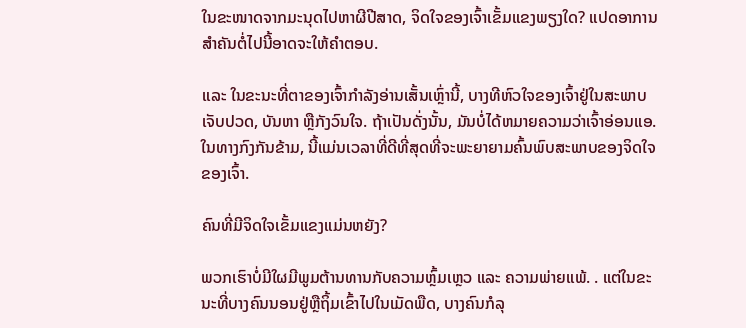ໃນຂະໜາດຈາກມະນຸດໄປຫາຜີປີສາດ, ຈິດໃຈຂອງເຈົ້າເຂັ້ມແຂງພຽງໃດ? ແປດອາການສຳຄັນຕໍ່ໄປນີ້ອາດຈະໃຫ້ຄຳຕອບ.

ແລະ ໃນຂະນະທີ່ຕາຂອງເຈົ້າກຳລັງອ່ານເສັ້ນເຫຼົ່ານີ້, ບາງທີຫົວໃຈຂອງເຈົ້າຢູ່ໃນສະພາບເຈັບປວດ, ບັນຫາ ຫຼືກັງວົນໃຈ. ຖ້າເປັນດັ່ງນັ້ນ, ມັນບໍ່ໄດ້ຫມາຍຄວາມວ່າເຈົ້າອ່ອນແອ. ໃນທາງກົງກັນຂ້າມ, ນີ້ແມ່ນເວລາທີ່ດີທີ່ສຸດທີ່ຈະພະຍາຍາມຄົ້ນພົບສະພາບຂອງຈິດໃຈຂອງເຈົ້າ.

ຄົນທີ່ມີຈິດໃຈເຂັ້ມແຂງແມ່ນຫຍັງ?

ພວກເຮົາບໍ່ມີໃຜມີພູມຕ້ານທານກັບຄວາມຫຼົ້ມເຫຼວ ແລະ ຄວາມພ່າຍແພ້. . ແຕ່ໃນຂະນະທີ່ບາງຄົນນອນຢູ່ຫຼືຖິ້ມເຂົ້າໄປໃນເມັດພືດ, ບາງຄົນກໍລຸ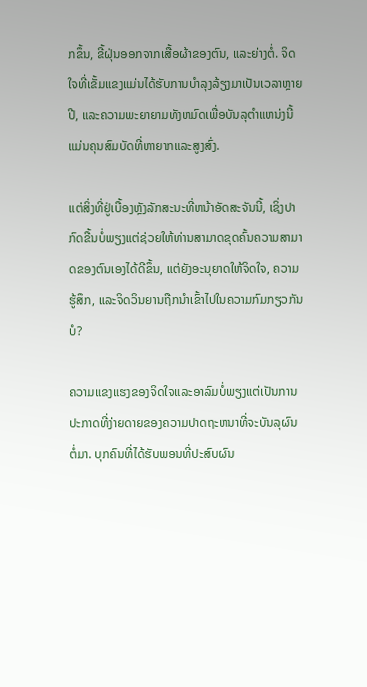ກຂຶ້ນ, ຂີ້ຝຸ່ນອອກຈາກເສື້ອຜ້າຂອງຕົນ, ແລະຍ່າງຕໍ່. ຈິດໃຈທີ່ເຂັ້ມແຂງແມ່ນໄດ້ຮັບການບໍາລຸງລ້ຽງມາເປັນເວລາຫຼາຍປີ, ແລະຄວາມພະຍາຍາມທັງຫມົດເພື່ອບັນລຸຕໍາແຫນ່ງນີ້ແມ່ນຄຸນສົມບັດທີ່ຫາຍາກແລະສູງສົ່ງ.

ແຕ່ສິ່ງທີ່ຢູ່ເບື້ອງຫຼັງລັກສະນະທີ່ຫນ້າອັດສະຈັນນີ້, ເຊິ່ງປາກົດຂື້ນບໍ່ພຽງແຕ່ຊ່ວຍໃຫ້ທ່ານສາມາດຂຸດຄົ້ນຄວາມສາມາດຂອງຕົນເອງໄດ້ດີຂຶ້ນ, ແຕ່ຍັງອະນຸຍາດໃຫ້ຈິດໃຈ, ຄວາມຮູ້ສຶກ, ແລະຈິດວິນຍານຖືກນໍາເຂົ້າໄປໃນຄວາມກົມກຽວກັນບໍ?

ຄວາມແຂງແຮງຂອງຈິດໃຈແລະອາລົມບໍ່ພຽງແຕ່ເປັນການປະກາດທີ່ງ່າຍດາຍຂອງຄວາມປາດຖະຫນາທີ່ຈະບັນລຸຜົນຕໍ່ມາ. ບຸກຄົນທີ່ໄດ້ຮັບພອນທີ່ປະສົບຜົນ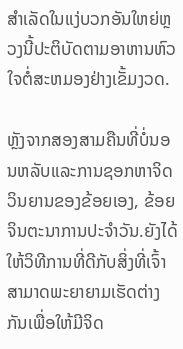ສໍາເລັດໃນແງ່ບວກອັນໃຫຍ່ຫຼວງນີ້ປະຕິບັດຕາມອາຫານຫົວໃຈຕໍ່ສະຫມອງຢ່າງເຂັ້ມງວດ.

ຫຼັງຈາກສອງສາມຄືນທີ່ບໍ່ນອນຫລັບແລະການຊອກຫາຈິດວິນຍານຂອງຂ້ອຍເອງ, ຂ້ອຍຈິນຕະນາການປະຈໍາວັນ.ຍັງໄດ້ໃຫ້ວິທີການທີ່ດີກັບສິ່ງທີ່ເຈົ້າສາມາດພະຍາຍາມເຮັດຕ່າງກັນເພື່ອໃຫ້ມີຈິດ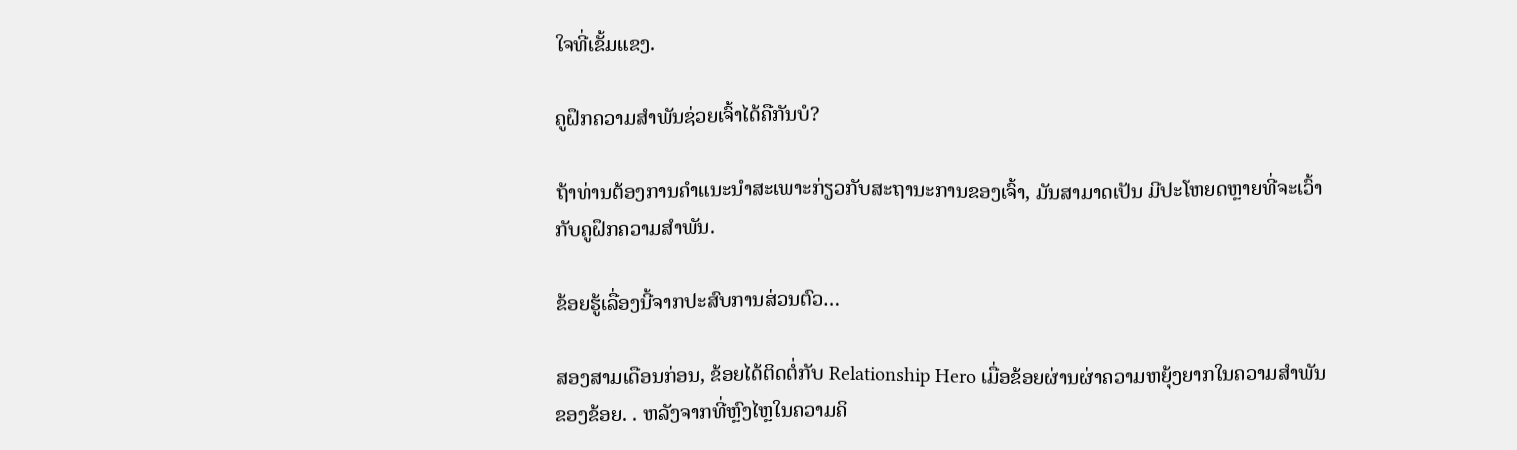ໃຈທີ່ເຂັ້ມແຂງ.

ຄູຝຶກຄວາມສຳພັນຊ່ວຍເຈົ້າໄດ້ຄືກັນບໍ?

ຖ້າທ່ານຕ້ອງການຄໍາແນະນໍາສະເພາະກ່ຽວກັບສະຖານະການຂອງເຈົ້າ, ມັນສາມາດເປັນ ມີປະໂຫຍດຫຼາຍທີ່ຈະເວົ້າກັບຄູຝຶກຄວາມສຳພັນ.

ຂ້ອຍຮູ້ເລື່ອງນີ້ຈາກປະສົບການສ່ວນຕົວ…

ສອງສາມເດືອນກ່ອນ, ຂ້ອຍໄດ້ຕິດຕໍ່ກັບ Relationship Hero ເມື່ອຂ້ອຍຜ່ານຜ່າຄວາມຫຍຸ້ງຍາກໃນຄວາມສຳພັນຂອງຂ້ອຍ. . ຫລັງຈາກທີ່ຫຼົງໄຫຼໃນຄວາມຄິ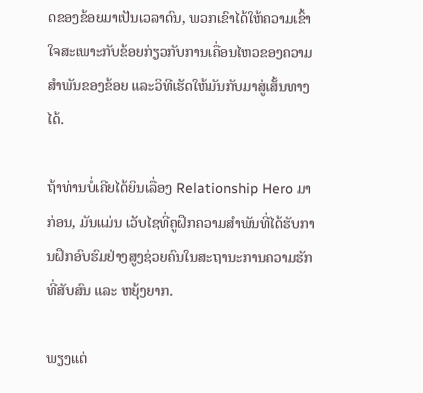ດຂອງຂ້ອຍມາເປັນເວລາດົນ, ພວກເຂົາໄດ້ໃຫ້ຄວາມເຂົ້າໃຈສະເພາະກັບຂ້ອຍກ່ຽວກັບການເຄື່ອນໄຫວຂອງຄວາມສຳພັນຂອງຂ້ອຍ ແລະວິທີເຮັດໃຫ້ມັນກັບມາສູ່ເສັ້ນທາງໄດ້.

ຖ້າທ່ານບໍ່ເຄີຍໄດ້ຍິນເລື່ອງ Relationship Hero ມາກ່ອນ, ມັນແມ່ນ ເວັບໄຊທີ່ຄູຝຶກຄວາມສຳພັນທີ່ໄດ້ຮັບການຝຶກອົບຮົມຢ່າງສູງຊ່ວຍຄົນໃນສະຖານະການຄວາມຮັກທີ່ສັບສົນ ແລະ ຫຍຸ້ງຍາກ.

ພຽງແຕ່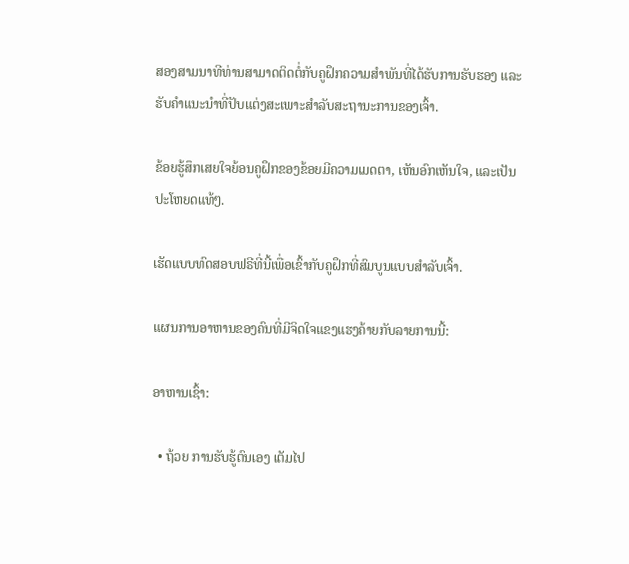ສອງສາມນາທີທ່ານສາມາດຕິດຕໍ່ກັບຄູຝຶກຄວາມສຳພັນທີ່ໄດ້ຮັບການຮັບຮອງ ແລະ ຮັບຄຳແນະນຳທີ່ປັບແຕ່ງສະເພາະສຳລັບສະຖານະການຂອງເຈົ້າ.

ຂ້ອຍຮູ້ສຶກເສຍໃຈຍ້ອນຄູຝຶກຂອງຂ້ອຍມີຄວາມເມດຕາ, ເຫັນອົກເຫັນໃຈ, ແລະເປັນປະໂຫຍດແທ້ໆ.

ເຮັດແບບທົດສອບຟຣີທີ່ນີ້ເພື່ອເຂົ້າກັບຄູຝຶກທີ່ສົມບູນແບບສຳລັບເຈົ້າ.

ແຜນການອາຫານຂອງຄົນທີ່ມີຈິດໃຈແຂງແຮງຄ້າຍກັບລາຍການນີ້:

ອາຫານເຊົ້າ:

  • ຖ້ວຍ ການຮັບຮູ້ຕົນເອງ ເຕັມໄປ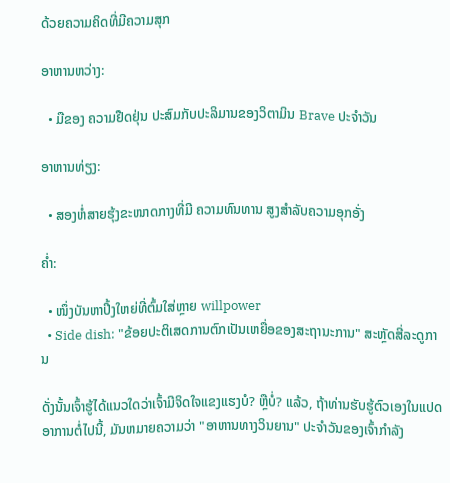ດ້ວຍຄວາມຄິດທີ່ມີຄວາມສຸກ

ອາຫານຫວ່າງ:

  • ມືຂອງ ຄວາມຢືດຢຸ່ນ ປະສົມກັບປະລິມານຂອງວິຕາມິນ Brave ປະຈໍາວັນ

ອາຫານທ່ຽງ:

  • ສອງຫໍ່ສາຍຮຸ້ງຂະໜາດກາງທີ່ມີ ຄວາມທົນທານ ສູງສຳລັບຄວາມອຸກອັ່ງ

ຄ່ຳ:

  • ໜຶ່ງບັນຫາປີ້ງໃຫຍ່ທີ່ຕົ້ມໃສ່ຫຼາຍ willpower
  • Side dish: "ຂ້ອຍປະຕິເສດການຕົກເປັນເຫຍື່ອຂອງສະຖານະການ" ສະຫຼັດສີ່ລະດູການ

ດັ່ງນັ້ນເຈົ້າຮູ້ໄດ້ແນວໃດວ່າເຈົ້າມີຈິດໃຈແຂງແຮງບໍ? ຫຼືບໍ່? ແລ້ວ, ຖ້າທ່ານຮັບຮູ້ຕົວເອງໃນແປດອາການຕໍ່ໄປນີ້, ມັນຫມາຍຄວາມວ່າ "ອາຫານທາງວິນຍານ" ປະຈໍາວັນຂອງເຈົ້າກໍາລັງ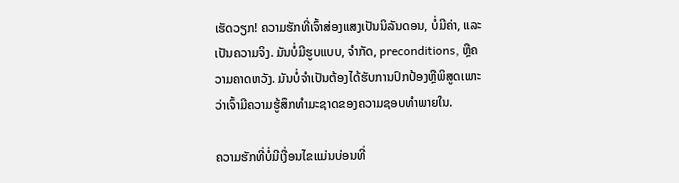ເຮັດວຽກ! ຄວາມຮັກທີ່ເຈົ້າສ່ອງແສງເປັນນິລັນດອນ, ບໍ່ມີຄ່າ, ແລະເປັນຄວາມຈິງ. ມັນບໍ່ມີຮູບແບບ, ຈໍາກັດ, preconditions, ຫຼືຄວາມຄາດຫວັງ. ມັນບໍ່ຈໍາເປັນຕ້ອງໄດ້ຮັບການປົກປ້ອງຫຼືພິສູດເພາະວ່າເຈົ້າມີຄວາມຮູ້ສຶກທໍາມະຊາດຂອງຄວາມຊອບທໍາພາຍໃນ.

ຄວາມຮັກທີ່ບໍ່ມີເງື່ອນໄຂແມ່ນບ່ອນທີ່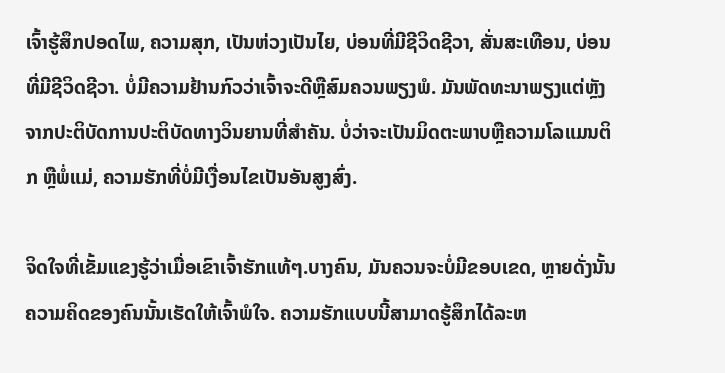ເຈົ້າຮູ້ສຶກປອດໄພ, ຄວາມສຸກ, ເປັນຫ່ວງເປັນໄຍ, ບ່ອນທີ່ມີຊີວິດຊີວາ, ສັ່ນສະເທືອນ, ບ່ອນທີ່ມີຊີວິດຊີວາ. ບໍ່ມີຄວາມຢ້ານກົວວ່າເຈົ້າຈະດີຫຼືສົມຄວນພຽງພໍ. ມັນພັດທະນາພຽງແຕ່ຫຼັງຈາກປະຕິບັດການປະຕິບັດທາງວິນຍານທີ່ສໍາຄັນ. ບໍ່ວ່າຈະເປັນມິດຕະພາບຫຼືຄວາມໂລແມນຕິກ ຫຼືພໍ່ແມ່, ຄວາມຮັກທີ່ບໍ່ມີເງື່ອນໄຂເປັນອັນສູງສົ່ງ.

ຈິດໃຈທີ່ເຂັ້ມແຂງຮູ້ວ່າເມື່ອເຂົາເຈົ້າຮັກແທ້ໆ.ບາງຄົນ, ມັນຄວນຈະບໍ່ມີຂອບເຂດ, ຫຼາຍດັ່ງນັ້ນຄວາມຄິດຂອງຄົນນັ້ນເຮັດໃຫ້ເຈົ້າພໍໃຈ. ຄວາມຮັກແບບນີ້ສາມາດຮູ້ສຶກໄດ້ລະຫ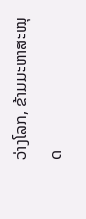ວ່າງໂລກ, ຂ້າມມະຫາສະໝຸດ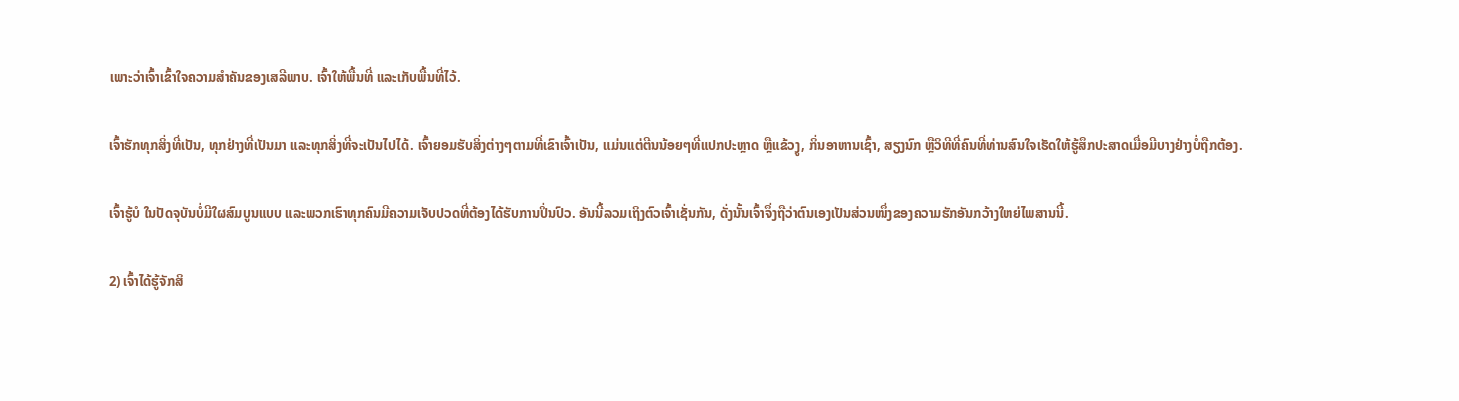ເພາະວ່າເຈົ້າເຂົ້າໃຈຄວາມສຳຄັນຂອງເສລີພາບ. ເຈົ້າໃຫ້ພື້ນທີ່ ແລະເກັບພື້ນທີ່ໄວ້.

ເຈົ້າຮັກທຸກສິ່ງທີ່ເປັນ, ທຸກຢ່າງທີ່ເປັນມາ ແລະທຸກສິ່ງທີ່ຈະເປັນໄປໄດ້. ເຈົ້າຍອມຮັບສິ່ງຕ່າງໆຕາມທີ່ເຂົາເຈົ້າເປັນ, ແມ່ນແຕ່ຕີນນ້ອຍໆທີ່ແປກປະຫຼາດ ຫຼືແຂ້ວງູ, ກິ່ນອາຫານເຊົ້າ, ສຽງນົກ ຫຼືວິທີທີ່ຄົນທີ່ທ່ານສົນໃຈເຮັດໃຫ້ຮູ້ສຶກປະສາດເມື່ອມີບາງຢ່າງບໍ່ຖືກຕ້ອງ.

ເຈົ້າຮູ້ບໍ ໃນປັດຈຸບັນບໍ່ມີໃຜສົມບູນແບບ ແລະພວກເຮົາທຸກຄົນມີຄວາມເຈັບປວດທີ່ຕ້ອງໄດ້ຮັບການປິ່ນປົວ. ອັນນີ້ລວມເຖິງຕົວເຈົ້າເຊັ່ນກັນ, ດັ່ງນັ້ນເຈົ້າຈຶ່ງຖືວ່າຕົນເອງເປັນສ່ວນໜຶ່ງຂອງຄວາມຮັກອັນກວ້າງໃຫຍ່ໄພສານນີ້.

2) ເຈົ້າໄດ້ຮູ້ຈັກສິ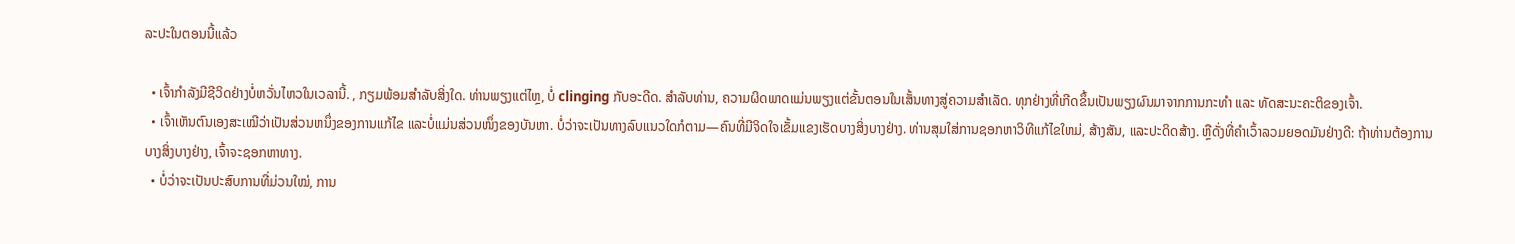ລະປະໃນຕອນນີ້ແລ້ວ

  • ເຈົ້າກຳລັງມີຊີວິດຢ່າງບໍ່ຫວັ່ນໄຫວໃນເວລານີ້. , ກຽມພ້ອມສໍາລັບສິ່ງໃດ. ທ່ານພຽງແຕ່ໄຫຼ, ບໍ່ clinging ກັບອະດີດ. ສໍາລັບທ່ານ, ຄວາມຜິດພາດແມ່ນພຽງແຕ່ຂັ້ນຕອນໃນເສັ້ນທາງສູ່ຄວາມສໍາເລັດ. ທຸກຢ່າງທີ່ເກີດຂຶ້ນເປັນພຽງຜົນມາຈາກການກະທຳ ແລະ ທັດສະນະຄະຕິຂອງເຈົ້າ.
  • ເຈົ້າເຫັນຕົນເອງສະເໝີວ່າເປັນສ່ວນຫນຶ່ງຂອງການແກ້ໄຂ ແລະບໍ່ແມ່ນສ່ວນໜຶ່ງຂອງບັນຫາ. ບໍ່ວ່າຈະເປັນທາງລົບແນວໃດກໍຕາມ—ຄົນທີ່ມີຈິດໃຈເຂັ້ມແຂງເຮັດບາງສິ່ງບາງຢ່າງ. ທ່ານສຸມໃສ່ການຊອກຫາວິທີແກ້ໄຂໃຫມ່, ສ້າງສັນ, ແລະປະດິດສ້າງ. ຫຼືດັ່ງທີ່ຄຳເວົ້າລວມຍອດມັນຢ່າງດີ: ຖ້າທ່ານຕ້ອງການບາງສິ່ງບາງຢ່າງ, ເຈົ້າຈະຊອກຫາທາງ.
  • ບໍ່ວ່າຈະເປັນປະສົບການທີ່ມ່ວນໃໝ່, ການ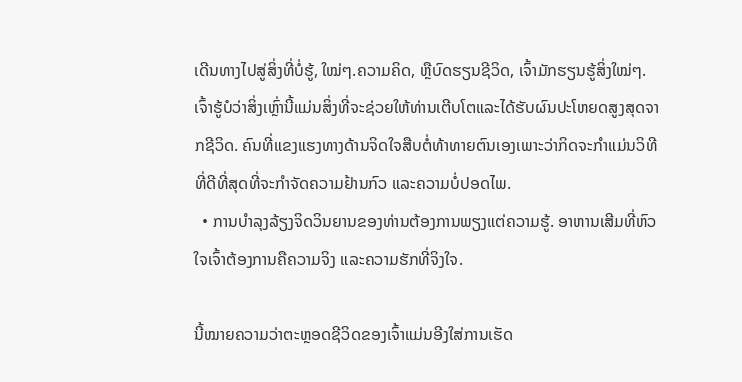ເດີນທາງໄປສູ່ສິ່ງທີ່ບໍ່ຮູ້, ໃໝ່ໆ.ຄວາມຄິດ, ຫຼືບົດຮຽນຊີວິດ, ເຈົ້າມັກຮຽນຮູ້ສິ່ງໃໝ່ໆ. ເຈົ້າຮູ້ບໍວ່າສິ່ງເຫຼົ່ານີ້ແມ່ນສິ່ງທີ່ຈະຊ່ວຍໃຫ້ທ່ານເຕີບໂຕແລະໄດ້ຮັບຜົນປະໂຫຍດສູງສຸດຈາກຊີວິດ. ຄົນທີ່ແຂງແຮງທາງດ້ານຈິດໃຈສືບຕໍ່ທ້າທາຍຕົນເອງເພາະວ່າກິດຈະກໍາແມ່ນວິທີທີ່ດີທີ່ສຸດທີ່ຈະກໍາຈັດຄວາມຢ້ານກົວ ແລະຄວາມບໍ່ປອດໄພ.
  • ການບໍາລຸງລ້ຽງຈິດວິນຍານຂອງທ່ານຕ້ອງການພຽງແຕ່ຄວາມຮູ້. ອາຫານເສີມທີ່ຫົວໃຈເຈົ້າຕ້ອງການຄືຄວາມຈິງ ແລະຄວາມຮັກທີ່ຈິງໃຈ.

ນີ້ໝາຍຄວາມວ່າຕະຫຼອດຊີວິດຂອງເຈົ້າແມ່ນອີງໃສ່ການເຮັດ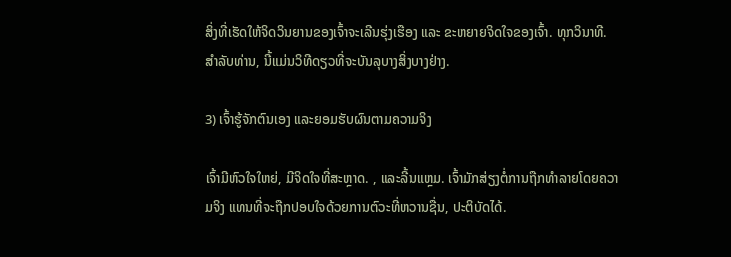ສິ່ງທີ່ເຮັດໃຫ້ຈິດວິນຍານຂອງເຈົ້າຈະເລີນຮຸ່ງເຮືອງ ແລະ ຂະຫຍາຍຈິດໃຈຂອງເຈົ້າ. ທຸກວິນາທີ. ສໍາລັບທ່ານ, ນີ້ແມ່ນວິທີດຽວທີ່ຈະບັນລຸບາງສິ່ງບາງຢ່າງ.

3) ເຈົ້າຮູ້ຈັກຕົນເອງ ແລະຍອມຮັບຜົນຕາມຄວາມຈິງ

ເຈົ້າມີຫົວໃຈໃຫຍ່, ມີຈິດໃຈທີ່ສະຫຼາດ. , ແລະລີ້ນແຫຼມ. ເຈົ້າມັກສ່ຽງຕໍ່ການຖືກທຳລາຍໂດຍຄວາມຈິງ ແທນທີ່ຈະຖືກປອບໃຈດ້ວຍການຕົວະທີ່ຫວານຊື່ນ, ປະຕິບັດໄດ້.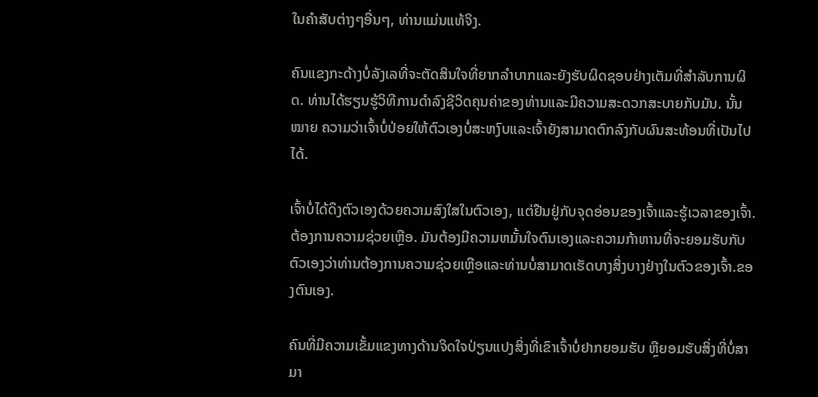ໃນຄໍາສັບຕ່າງໆອື່ນໆ, ທ່ານແມ່ນແທ້ຈິງ.

ຄົນແຂງກະດ້າງບໍ່ລັງເລທີ່ຈະຕັດສິນໃຈທີ່ຍາກລໍາບາກແລະຍັງຮັບຜິດຊອບຢ່າງເຕັມທີ່ສໍາລັບການຜິດ. ທ່ານໄດ້ຮຽນຮູ້ວິທີການດໍາລົງຊີວິດຄຸນຄ່າຂອງທ່ານແລະມີຄວາມສະດວກສະບາຍກັບມັນ. ນັ້ນ ໝາຍ ຄວາມວ່າເຈົ້າບໍ່ປ່ອຍໃຫ້ຕົວເອງບໍ່ສະຫງົບແລະເຈົ້າຍັງສາມາດຕົກລົງກັບຜົນສະທ້ອນທີ່ເປັນໄປໄດ້.

ເຈົ້າບໍ່ໄດ້ດຶງຕົວເອງດ້ວຍຄວາມສົງໃສໃນຕົວເອງ, ແຕ່ຢືນຢູ່ກັບຈຸດອ່ອນຂອງເຈົ້າແລະຮູ້ເວລາຂອງເຈົ້າ. ຕ້ອງການຄວາມຊ່ວຍເຫຼືອ. ມັນຕ້ອງມີຄວາມຫມັ້ນໃຈຕົນເອງແລະຄວາມກ້າຫານທີ່ຈະຍອມຮັບກັບຕົວເອງວ່າທ່ານຕ້ອງການຄວາມຊ່ວຍເຫຼືອແລະທ່ານບໍ່ສາມາດເຮັດບາງສິ່ງບາງຢ່າງໃນຕົວຂອງເຈົ້າ.ຂອງຕົນເອງ.

ຄົນທີ່ມີຄວາມເຂັ້ມແຂງທາງດ້ານຈິດໃຈປ່ຽນແປງສິ່ງທີ່ເຂົາເຈົ້າບໍ່ຢາກຍອມຮັບ ຫຼືຍອມຮັບສິ່ງທີ່ບໍ່ສາມາ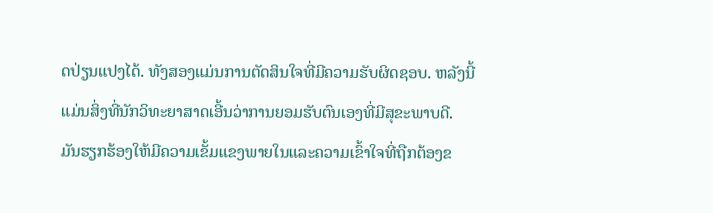ດປ່ຽນແປງໄດ້. ທັງສອງແມ່ນການຕັດສິນໃຈທີ່ມີຄວາມຮັບຜິດຊອບ. ຫລັງນີ້ແມ່ນສິ່ງທີ່ນັກວິທະຍາສາດເອີ້ນວ່າການຍອມຮັບຕົນເອງທີ່ມີສຸຂະພາບດີ. ມັນຮຽກຮ້ອງໃຫ້ມີຄວາມເຂັ້ມແຂງພາຍໃນແລະຄວາມເຂົ້າໃຈທີ່ຖືກຕ້ອງຂ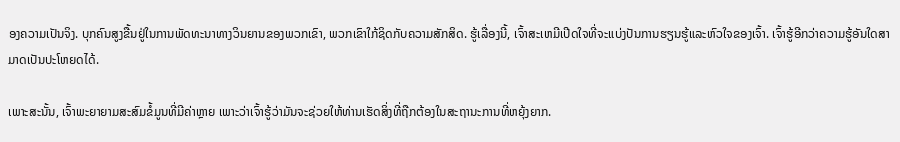ອງຄວາມເປັນຈິງ. ບຸກຄົນສູງຂື້ນຢູ່ໃນການພັດທະນາທາງວິນຍານຂອງພວກເຂົາ, ພວກເຂົາໃກ້ຊິດກັບຄວາມສັກສິດ. ຮູ້ເລື່ອງນີ້, ເຈົ້າສະເຫມີເປີດໃຈທີ່ຈະແບ່ງປັນການຮຽນຮູ້ແລະຫົວໃຈຂອງເຈົ້າ. ເຈົ້າຮູ້ອີກວ່າຄວາມຮູ້ອັນໃດສາມາດເປັນປະໂຫຍດໄດ້.

ເພາະສະນັ້ນ, ເຈົ້າພະຍາຍາມສະສົມຂໍ້ມູນທີ່ມີຄ່າຫຼາຍ ເພາະວ່າເຈົ້າຮູ້ວ່າມັນຈະຊ່ວຍໃຫ້ທ່ານເຮັດສິ່ງທີ່ຖືກຕ້ອງໃນສະຖານະການທີ່ຫຍຸ້ງຍາກ.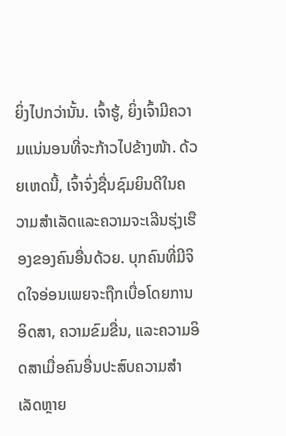ຍິ່ງໄປກວ່ານັ້ນ. ເຈົ້າຮູ້, ຍິ່ງເຈົ້າມີຄວາມແນ່ນອນທີ່ຈະກ້າວໄປຂ້າງໜ້າ. ດ້ວຍເຫດນີ້, ເຈົ້າຈົ່ງຊື່ນຊົມຍິນດີໃນຄວາມສຳເລັດແລະຄວາມຈະເລີນຮຸ່ງເຮືອງຂອງຄົນອື່ນດ້ວຍ. ບຸກຄົນທີ່ມີຈິດໃຈອ່ອນເພຍຈະຖືກເບື່ອໂດຍການອິດສາ, ຄວາມຂົມຂື່ນ, ແລະຄວາມອິດສາເມື່ອຄົນອື່ນປະສົບຄວາມສຳເລັດຫຼາຍ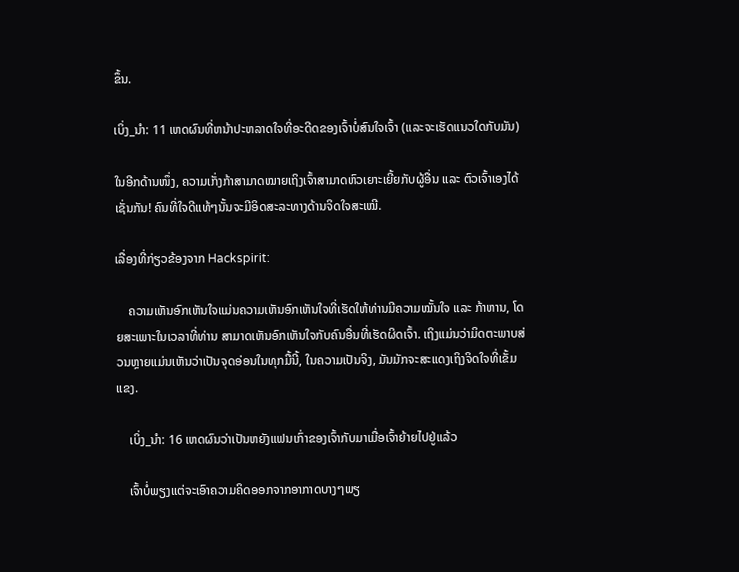ຂຶ້ນ.

ເບິ່ງ_ນຳ: 11 ເຫດຜົນທີ່ຫນ້າປະຫລາດໃຈທີ່ອະດີດຂອງເຈົ້າບໍ່ສົນໃຈເຈົ້າ (ແລະຈະເຮັດແນວໃດກັບມັນ)

ໃນອີກດ້ານໜຶ່ງ, ຄວາມເກັ່ງກ້າສາມາດໝາຍເຖິງເຈົ້າສາມາດຫົວເຍາະເຍີ້ຍກັບຜູ້ອື່ນ ແລະ ຕົວເຈົ້າເອງໄດ້ເຊັ່ນກັນ! ຄົນທີ່ໃຈດີແທ້ໆນັ້ນຈະມີອິດສະລະທາງດ້ານຈິດໃຈສະເໝີ.

ເລື່ອງທີ່ກ່ຽວຂ້ອງຈາກ Hackspirit:

    ຄວາມເຫັນອົກເຫັນໃຈແມ່ນຄວາມເຫັນອົກເຫັນໃຈທີ່ເຮັດໃຫ້ທ່ານມີຄວາມໝັ້ນໃຈ ແລະ ກ້າຫານ, ໂດຍສະເພາະໃນເວລາທີ່ທ່ານ ສາມາດເຫັນອົກເຫັນໃຈກັບຄົນອື່ນທີ່ເຮັດຜິດເຈົ້າ. ເຖິງແມ່ນວ່າມິດຕະພາບສ່ວນຫຼາຍແມ່ນເຫັນວ່າເປັນຈຸດອ່ອນໃນທຸກມື້ນີ້, ໃນຄວາມເປັນຈິງ, ມັນມັກຈະສະແດງເຖິງຈິດໃຈທີ່ເຂັ້ມແຂງ.

    ເບິ່ງ_ນຳ: 16 ເຫດຜົນວ່າເປັນຫຍັງແຟນເກົ່າຂອງເຈົ້າກັບມາເມື່ອເຈົ້າຍ້າຍໄປຢູ່ແລ້ວ

    ເຈົ້າບໍ່ພຽງແຕ່ຈະເອົາຄວາມຄິດອອກຈາກອາກາດບາງໆພຽ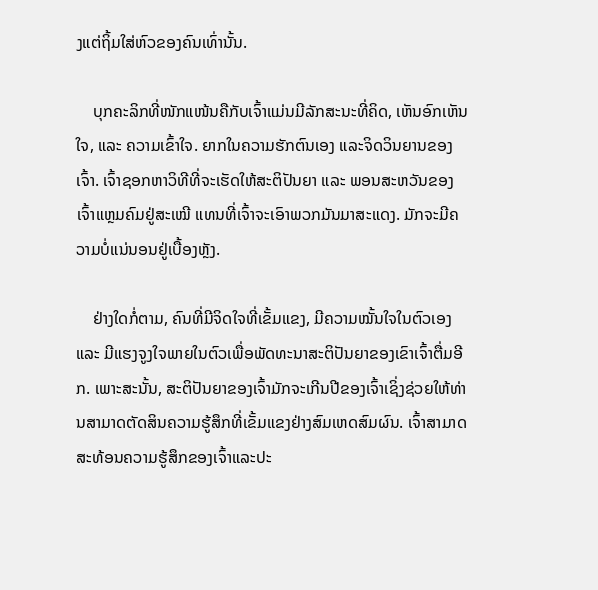ງແຕ່ຖິ້ມໃສ່ຫົວຂອງຄົນເທົ່ານັ້ນ.

    ບຸກຄະລິກທີ່ໜັກແໜ້ນຄືກັບເຈົ້າແມ່ນມີລັກສະນະທີ່ຄິດ, ເຫັນອົກເຫັນໃຈ, ແລະ ຄວາມເຂົ້າໃຈ. ຍາກໃນຄວາມຮັກຕົນເອງ ແລະຈິດວິນຍານຂອງເຈົ້າ. ເຈົ້າຊອກຫາວິທີທີ່ຈະເຮັດໃຫ້ສະຕິປັນຍາ ແລະ ພອນສະຫວັນຂອງເຈົ້າແຫຼມຄົມຢູ່ສະເໝີ ແທນທີ່ເຈົ້າຈະເອົາພວກມັນມາສະແດງ. ມັກຈະມີຄວາມບໍ່ແນ່ນອນຢູ່ເບື້ອງຫຼັງ.

    ຢ່າງໃດກໍ່ຕາມ, ຄົນທີ່ມີຈິດໃຈທີ່ເຂັ້ມແຂງ, ມີຄວາມໝັ້ນໃຈໃນຕົວເອງ ແລະ ມີແຮງຈູງໃຈພາຍໃນຕົວເພື່ອພັດທະນາສະຕິປັນຍາຂອງເຂົາເຈົ້າຕື່ມອີກ. ເພາະສະນັ້ນ, ສະຕິປັນຍາຂອງເຈົ້າມັກຈະເກີນປີຂອງເຈົ້າເຊິ່ງຊ່ວຍໃຫ້ທ່ານສາມາດຕັດສິນຄວາມຮູ້ສຶກທີ່ເຂັ້ມແຂງຢ່າງສົມເຫດສົມຜົນ. ເຈົ້າສາມາດສະທ້ອນຄວາມຮູ້ສຶກຂອງເຈົ້າແລະປະ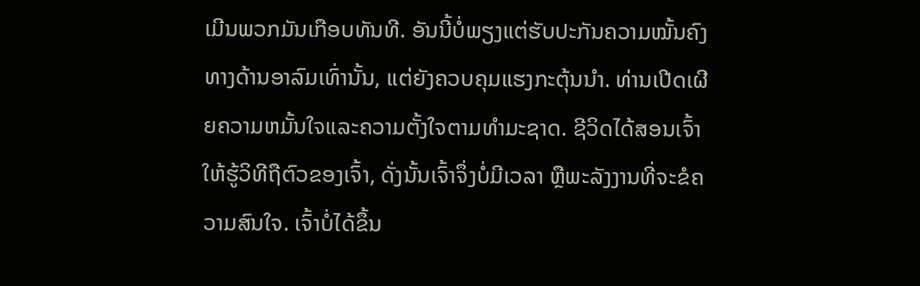ເມີນພວກມັນເກືອບທັນທີ. ອັນນີ້ບໍ່ພຽງແຕ່ຮັບປະກັນຄວາມໝັ້ນຄົງທາງດ້ານອາລົມເທົ່ານັ້ນ, ແຕ່ຍັງຄວບຄຸມແຮງກະຕຸ້ນນຳ. ທ່ານເປີດເຜີຍຄວາມຫມັ້ນໃຈແລະຄວາມຕັ້ງໃຈຕາມທໍາມະຊາດ. ຊີວິດໄດ້ສອນເຈົ້າໃຫ້ຮູ້ວິທີຖືຕົວຂອງເຈົ້າ, ດັ່ງນັ້ນເຈົ້າຈຶ່ງບໍ່ມີເວລາ ຫຼືພະລັງງານທີ່ຈະຂໍຄວາມສົນໃຈ. ເຈົ້າບໍ່ໄດ້ຂຶ້ນ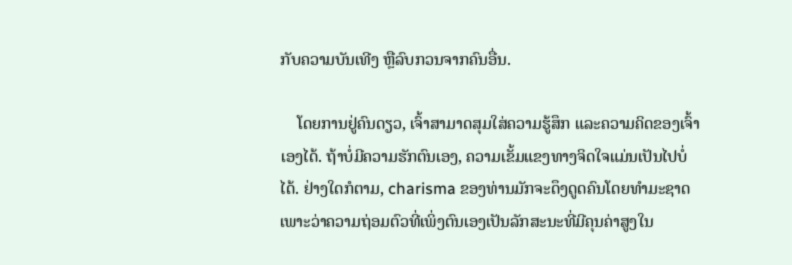ກັບຄວາມບັນເທີງ ຫຼືລົບກວນຈາກຄົນອື່ນ.

    ໂດຍການຢູ່ຄົນດຽວ, ເຈົ້າສາມາດສຸມໃສ່ຄວາມຮູ້ສຶກ ແລະຄວາມຄິດຂອງເຈົ້າເອງໄດ້. ຖ້າບໍ່ມີຄວາມຮັກຕົນເອງ, ຄວາມເຂັ້ມແຂງທາງຈິດໃຈແມ່ນເປັນໄປບໍ່ໄດ້. ຢ່າງໃດກໍຕາມ, charisma ຂອງທ່ານມັກຈະດຶງດູດຄົນໂດຍທໍາມະຊາດເພາະວ່າຄວາມຖ່ອມຕົວທີ່ເພິ່ງຕົນເອງເປັນລັກສະນະທີ່ມີຄຸນຄ່າສູງໃນ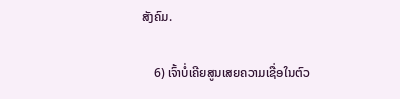ສັງຄົມ.

    6) ເຈົ້າບໍ່ເຄີຍສູນເສຍຄວາມເຊື່ອໃນຕົວ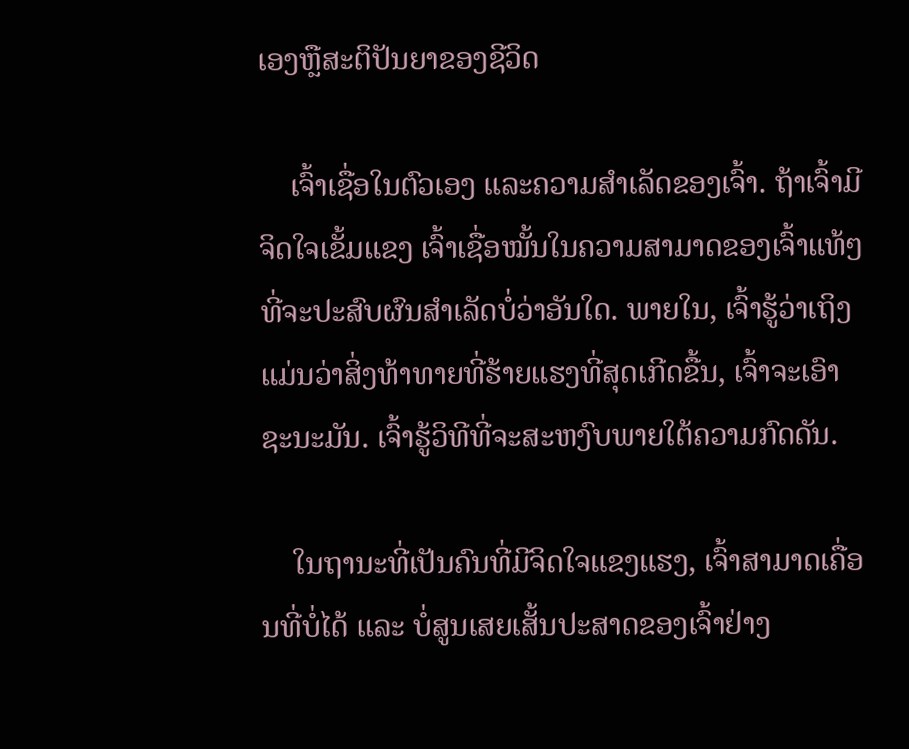ເອງຫຼືສະຕິປັນຍາຂອງຊີວິດ

    ເຈົ້າເຊື່ອໃນຕົວເອງ ແລະຄວາມສໍາເລັດຂອງເຈົ້າ. ຖ້າເຈົ້າມີຈິດໃຈເຂັ້ມແຂງ ເຈົ້າເຊື່ອໝັ້ນໃນຄວາມສາມາດຂອງເຈົ້າແທ້ໆທີ່ຈະປະສົບຜົນສຳເລັດບໍ່ວ່າອັນໃດ. ພາຍໃນ, ເຈົ້າຮູ້ວ່າເຖິງແມ່ນວ່າສິ່ງທ້າທາຍທີ່ຮ້າຍແຮງທີ່ສຸດເກີດຂື້ນ, ເຈົ້າຈະເອົາຊະນະມັນ. ເຈົ້າຮູ້ວິທີທີ່ຈະສະຫງົບພາຍໃຕ້ຄວາມກົດດັນ.

    ໃນຖານະທີ່ເປັນຄົນທີ່ມີຈິດໃຈແຂງແຮງ, ເຈົ້າສາມາດເຄື່ອນທີ່ບໍ່ໄດ້ ແລະ ບໍ່ສູນເສຍເສັ້ນປະສາດຂອງເຈົ້າຢ່າງ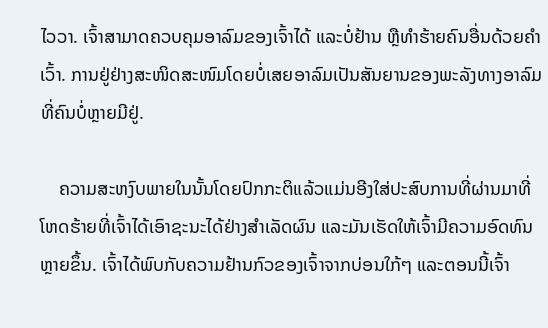ໄວວາ. ເຈົ້າສາມາດຄວບຄຸມອາລົມຂອງເຈົ້າໄດ້ ແລະບໍ່ຢ້ານ ຫຼືທຳຮ້າຍຄົນອື່ນດ້ວຍຄຳເວົ້າ. ການຢູ່ຢ່າງສະໜິດສະໜົມໂດຍບໍ່ເສຍອາລົມເປັນສັນຍານຂອງພະລັງທາງອາລົມທີ່ຄົນບໍ່ຫຼາຍມີຢູ່.

    ຄວາມສະຫງົບພາຍໃນນັ້ນໂດຍປົກກະຕິແລ້ວແມ່ນອີງໃສ່ປະສົບການທີ່ຜ່ານມາທີ່ໂຫດຮ້າຍທີ່ເຈົ້າໄດ້ເອົາຊະນະໄດ້ຢ່າງສຳເລັດຜົນ ແລະມັນເຮັດໃຫ້ເຈົ້າມີຄວາມອົດທົນຫຼາຍຂຶ້ນ. ເຈົ້າໄດ້ພົບກັບຄວາມຢ້ານກົວຂອງເຈົ້າຈາກບ່ອນໃກ້ໆ ແລະຕອນນີ້ເຈົ້າ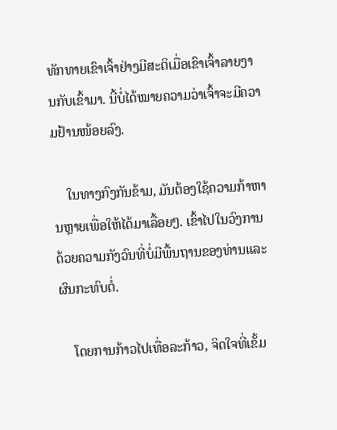ທັກທາຍເຂົາເຈົ້າຢ່າງມີສະຕິເມື່ອເຂົາເຈົ້າລາຍງານກັບເຂົ້າມາ. ນີ້ບໍ່ໄດ້ໝາຍຄວາມວ່າເຈົ້າຈະມີຄວາມຢ້ານໜ້ອຍລົງ.

    ໃນທາງກົງກັນຂ້າມ, ມັນຕ້ອງໃຊ້ຄວາມກ້າຫານຫຼາຍເພື່ອໃຫ້ໄດ້ມາເລື້ອຍໆ. ເຂົ້າໄປໃນວົງການດ້ວຍຄວາມກັງວົນທີ່ບໍ່ມີພື້ນຖານຂອງທ່ານແລະຜົນກະທົບຕໍ່.

    ໂດຍການກ້າວໄປເທື່ອລະກ້າວ, ຈິດໃຈທີ່ເຂັ້ມ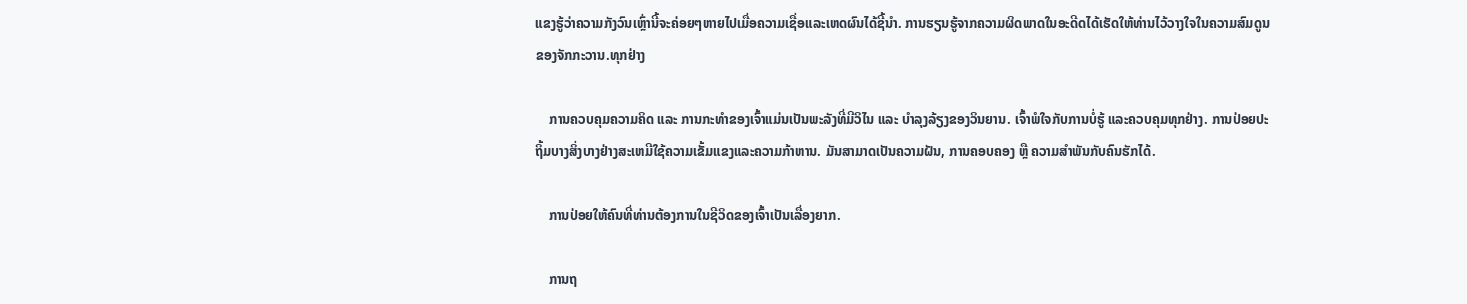ແຂງຮູ້ວ່າຄວາມກັງວົນເຫຼົ່ານີ້ຈະຄ່ອຍໆຫາຍໄປເມື່ອຄວາມເຊື່ອແລະເຫດຜົນໄດ້ຊີ້ນໍາ. ການຮຽນຮູ້ຈາກຄວາມຜິດພາດໃນອະດີດໄດ້ເຮັດໃຫ້ທ່ານໄວ້ວາງໃຈໃນຄວາມສົມດູນຂອງຈັກກະວານ.ທຸກຢ່າງ

    ການຄວບຄຸມຄວາມຄິດ ແລະ ການກະທຳຂອງເຈົ້າແມ່ນເປັນພະລັງທີ່ມີວິໄນ ແລະ ບໍາລຸງລ້ຽງຂອງວິນຍານ. ເຈົ້າພໍໃຈກັບການບໍ່ຮູ້ ແລະຄວບຄຸມທຸກຢ່າງ. ການປ່ອຍປະຖິ້ມບາງສິ່ງບາງຢ່າງສະເຫມີໃຊ້ຄວາມເຂັ້ມແຂງແລະຄວາມກ້າຫານ. ມັນສາມາດເປັນຄວາມຝັນ, ການຄອບຄອງ ຫຼື ຄວາມສຳພັນກັບຄົນຮັກໄດ້.

    ການປ່ອຍໃຫ້ຄົນທີ່ທ່ານຕ້ອງການໃນຊີວິດຂອງເຈົ້າເປັນເລື່ອງຍາກ.

    ການຖ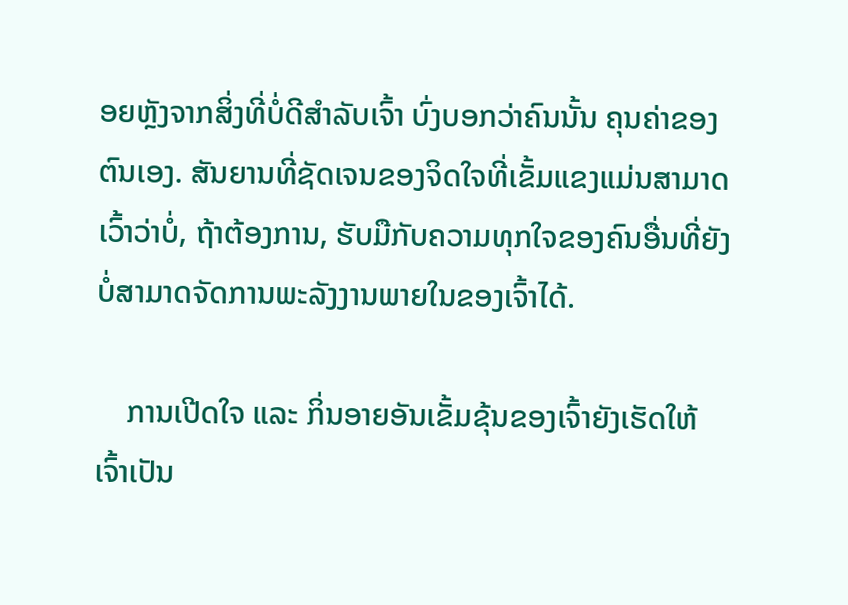ອຍຫຼັງຈາກສິ່ງທີ່ບໍ່ດີສຳລັບເຈົ້າ ບົ່ງບອກວ່າຄົນນັ້ນ ຄຸນຄ່າຂອງຕົນເອງ. ສັນຍານທີ່ຊັດເຈນຂອງຈິດໃຈທີ່ເຂັ້ມແຂງແມ່ນສາມາດເວົ້າວ່າບໍ່, ຖ້າຕ້ອງການ, ຮັບມືກັບຄວາມທຸກໃຈຂອງຄົນອື່ນທີ່ຍັງບໍ່ສາມາດຈັດການພະລັງງານພາຍໃນຂອງເຈົ້າໄດ້.

    ການເປີດໃຈ ແລະ ກິ່ນອາຍອັນເຂັ້ມຂຸ້ນຂອງເຈົ້າຍັງເຮັດໃຫ້ເຈົ້າເປັນ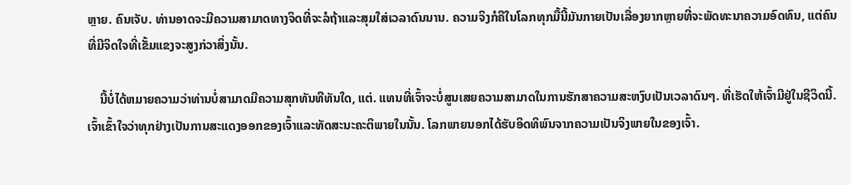ຫຼາຍ. ຄົນເຈັບ. ທ່ານອາດຈະມີຄວາມສາມາດທາງຈິດທີ່ຈະລໍຖ້າແລະສຸມໃສ່ເວລາດົນນານ. ຄວາມຈິງກໍຄືໃນໂລກທຸກມື້ນີ້ມັນກາຍເປັນເລື່ອງຍາກຫຼາຍທີ່ຈະພັດທະນາຄວາມອົດທົນ, ແຕ່ຄົນທີ່ມີຈິດໃຈທີ່ເຂັ້ມແຂງຈະສູງກ່ວາສິ່ງນັ້ນ.

    ນີ້ບໍ່ໄດ້ຫມາຍຄວາມວ່າທ່ານບໍ່ສາມາດມີຄວາມສຸກທັນທີທັນໃດ, ແຕ່. ແທນທີ່ເຈົ້າຈະບໍ່ສູນເສຍຄວາມສາມາດໃນການຮັກສາຄວາມສະຫງົບເປັນເວລາດົນໆ. ທີ່ເຮັດໃຫ້ເຈົ້າມີຢູ່ໃນຊີວິດນີ້. ເຈົ້າເຂົ້າໃຈວ່າທຸກຢ່າງເປັນການສະແດງອອກຂອງເຈົ້າແລະທັດສະນະຄະຕິພາຍໃນນັ້ນ. ໂລກພາຍນອກໄດ້ຮັບອິດທິພົນຈາກຄວາມເປັນຈິງພາຍໃນຂອງເຈົ້າ.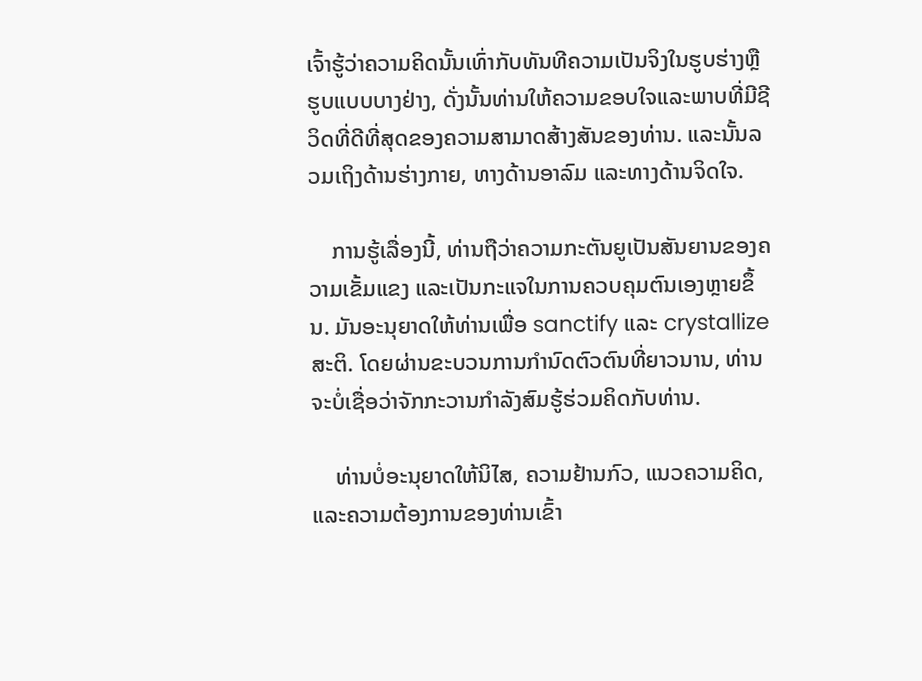ເຈົ້າຮູ້ວ່າຄວາມຄິດນັ້ນເທົ່າກັບທັນທີຄວາມເປັນຈິງໃນຮູບຮ່າງຫຼືຮູບແບບບາງຢ່າງ, ດັ່ງນັ້ນທ່ານໃຫ້ຄວາມຂອບໃຈແລະພາບທີ່ມີຊີວິດທີ່ດີທີ່ສຸດຂອງຄວາມສາມາດສ້າງສັນຂອງທ່ານ. ແລະນັ້ນລວມເຖິງດ້ານຮ່າງກາຍ, ທາງດ້ານອາລົມ ແລະທາງດ້ານຈິດໃຈ.

    ການຮູ້ເລື່ອງນີ້, ທ່ານຖືວ່າຄວາມກະຕັນຍູເປັນສັນຍານຂອງຄວາມເຂັ້ມແຂງ ແລະເປັນກະແຈໃນການຄວບຄຸມຕົນເອງຫຼາຍຂຶ້ນ. ມັນອະນຸຍາດໃຫ້ທ່ານເພື່ອ sanctify ແລະ crystallize ສະຕິ. ໂດຍຜ່ານຂະບວນການກໍານົດຕົວຕົນທີ່ຍາວນານ, ທ່ານຈະບໍ່ເຊື່ອວ່າຈັກກະວານກໍາລັງສົມຮູ້ຮ່ວມຄິດກັບທ່ານ.

    ທ່ານບໍ່ອະນຸຍາດໃຫ້ນິໄສ, ຄວາມຢ້ານກົວ, ແນວຄວາມຄິດ, ແລະຄວາມຕ້ອງການຂອງທ່ານເຂົ້າ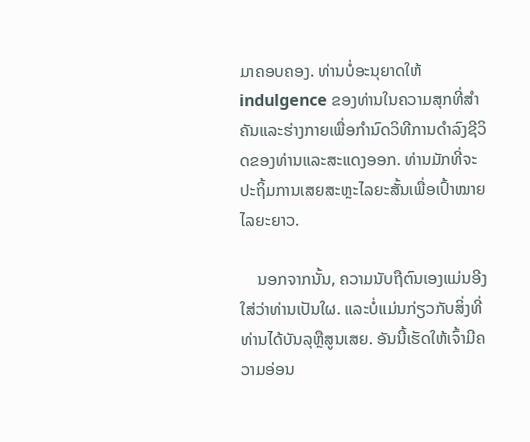ມາຄອບຄອງ. ທ່ານບໍ່ອະນຸຍາດໃຫ້ indulgence ຂອງທ່ານໃນຄວາມສຸກທີ່ສໍາຄັນແລະຮ່າງກາຍເພື່ອກໍານົດວິທີການດໍາລົງຊີວິດຂອງທ່ານແລະສະແດງອອກ. ທ່ານມັກທີ່ຈະປະຖິ້ມການເສຍສະຫຼະໄລຍະສັ້ນເພື່ອເປົ້າໝາຍໄລຍະຍາວ.

    ນອກຈາກນັ້ນ, ຄວາມນັບຖືຕົນເອງແມ່ນອີງໃສ່ວ່າທ່ານເປັນໃຜ. ແລະບໍ່ແມ່ນກ່ຽວກັບສິ່ງທີ່ທ່ານໄດ້ບັນລຸຫຼືສູນເສຍ. ອັນນີ້ເຮັດໃຫ້ເຈົ້າມີຄວາມອ່ອນ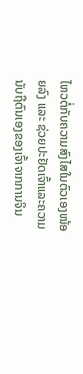ໄຫວຕໍ່ກັບຄວາມສົງໄສໃນຕົວເອງໜ້ອຍລົງ ແລະ ຊ່ວຍປະຢັດເຈົ້າແລະຄວາມນັບຖືຕົນເອງຂອງເຈົ້າຈາກການຈິນ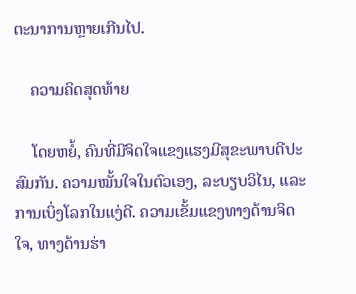ຕະນາການຫຼາຍເກີນໄປ.

    ຄວາມຄິດສຸດທ້າຍ

    ໂດຍຫຍໍ້, ຄົນທີ່ມີຈິດໃຈແຂງແຮງມີສຸຂະພາບດີປະສົມກັນ. ຄວາມໝັ້ນໃຈໃນຕົວເອງ, ລະບຽບວິໄນ, ແລະການເບິ່ງໂລກໃນແງ່ດີ. ຄວາມເຂັ້ມແຂງທາງດ້ານຈິດໃຈ, ທາງດ້ານຮ່າ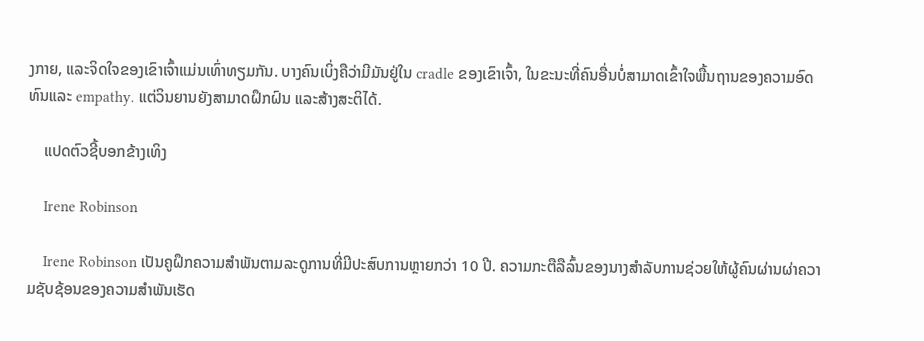ງກາຍ, ແລະຈິດໃຈຂອງເຂົາເຈົ້າແມ່ນເທົ່າທຽມກັນ. ບາງຄົນເບິ່ງຄືວ່າມີມັນຢູ່ໃນ cradle ຂອງເຂົາເຈົ້າ, ໃນຂະນະທີ່ຄົນອື່ນບໍ່ສາມາດເຂົ້າໃຈພື້ນຖານຂອງຄວາມອົດທົນແລະ empathy. ແຕ່ວິນຍານຍັງສາມາດຝຶກຝົນ ແລະສ້າງສະຕິໄດ້.

    ແປດຕົວຊີ້ບອກຂ້າງເທິງ

    Irene Robinson

    Irene Robinson ເປັນຄູຝຶກຄວາມສໍາພັນຕາມລະດູການທີ່ມີປະສົບການຫຼາຍກວ່າ 10 ປີ. ຄວາມກະຕືລືລົ້ນຂອງນາງສໍາລັບການຊ່ວຍໃຫ້ຜູ້ຄົນຜ່ານຜ່າຄວາມຊັບຊ້ອນຂອງຄວາມສໍາພັນເຮັດ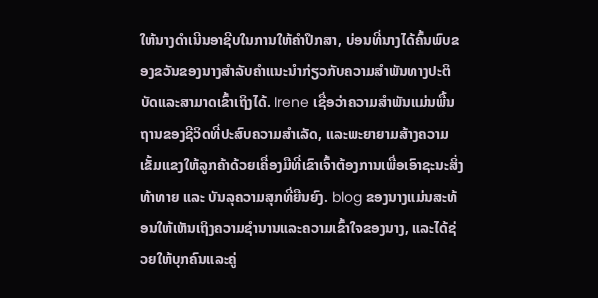ໃຫ້ນາງດໍາເນີນອາຊີບໃນການໃຫ້ຄໍາປຶກສາ, ບ່ອນທີ່ນາງໄດ້ຄົ້ນພົບຂອງຂວັນຂອງນາງສໍາລັບຄໍາແນະນໍາກ່ຽວກັບຄວາມສໍາພັນທາງປະຕິບັດແລະສາມາດເຂົ້າເຖິງໄດ້. Irene ເຊື່ອວ່າຄວາມສຳພັນແມ່ນພື້ນຖານຂອງຊີວິດທີ່ປະສົບຄວາມສຳເລັດ, ແລະພະຍາຍາມສ້າງຄວາມເຂັ້ມແຂງໃຫ້ລູກຄ້າດ້ວຍເຄື່ອງມືທີ່ເຂົາເຈົ້າຕ້ອງການເພື່ອເອົາຊະນະສິ່ງທ້າທາຍ ແລະ ບັນລຸຄວາມສຸກທີ່ຍືນຍົງ. blog ຂອງນາງແມ່ນສະທ້ອນໃຫ້ເຫັນເຖິງຄວາມຊໍານານແລະຄວາມເຂົ້າໃຈຂອງນາງ, ແລະໄດ້ຊ່ວຍໃຫ້ບຸກຄົນແລະຄູ່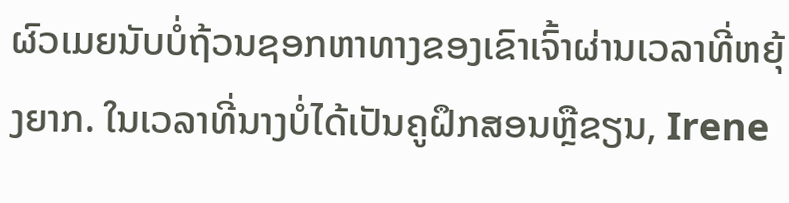ຜົວເມຍນັບບໍ່ຖ້ວນຊອກຫາທາງຂອງເຂົາເຈົ້າຜ່ານເວລາທີ່ຫຍຸ້ງຍາກ. ໃນເວລາທີ່ນາງບໍ່ໄດ້ເປັນຄູຝຶກສອນຫຼືຂຽນ, Irene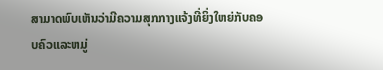ສາມາດພົບເຫັນວ່າມີຄວາມສຸກກາງແຈ້ງທີ່ຍິ່ງໃຫຍ່ກັບຄອບຄົວແລະຫມູ່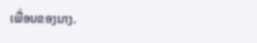ເພື່ອນຂອງນາງ.